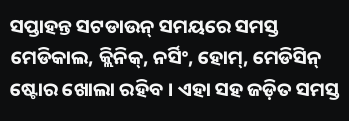ସପ୍ତାହନ୍ତ ସଟଡାଉନ୍ ସମୟରେ ସମସ୍ତ ମେଡିକାଲ, କ୍ଲିନିକ୍, ନର୍ସିଂ, ହୋମ୍, ମେଡିସିନ୍ ଷ୍ଟୋର ଖୋଲା ରହିବ । ଏହା ସହ ଜଡ଼ିତ ସମସ୍ତ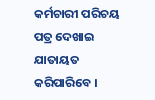କର୍ମଚାରୀ ପରିଚୟ ପତ୍ର ଦେଖାଇ ଯାତାୟତ କରିପାରିବେ ।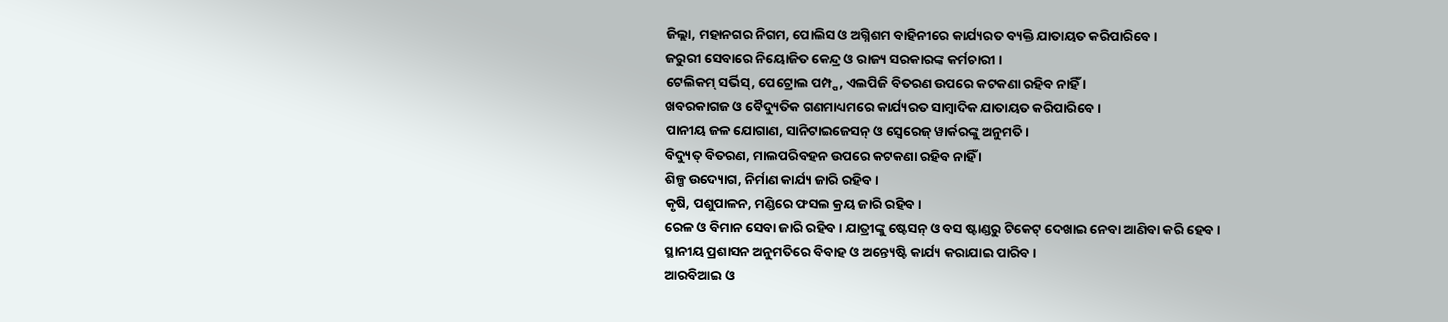ଜିଲ୍ଲା, ମହାନଗର ନିଗମ, ପୋଲିସ ଓ ଅଗ୍ନିଶମ ବାହିନୀରେ କାର୍ଯ୍ୟରତ ବ୍ୟକ୍ତି ଯାତାୟତ କରିପାରିବେ ।
ଜରୁରୀ ସେବାରେ ନିୟୋଜିତ କେନ୍ଦ୍ର ଓ ରାଜ୍ୟ ସରକାରଙ୍କ କର୍ମଚାରୀ ।
ଟେଲିକମ୍ ସର୍ଭିସ୍, ପେଟ୍ରୋଲ ପମ୍ପ୍ପ, ଏଲପିଜି ବିତରଣ ଉପରେ କଟକଣା ରହିବ ନାହିଁ ।
ଖବରକାଗଜ ଓ ବୈଦ୍ୟୁତିକ ଗଣମାଧ୍ୟମରେ କାର୍ଯ୍ୟରତ ସାମ୍ବାଦିକ ଯାତାୟତ କରିପାରିବେ ।
ପାନୀୟ ଜଳ ଯୋଗାଣ, ସାନିଟାଇଜେସନ୍ ଓ ସ୍ୱେରେଜ୍ ୱାର୍କରଙ୍କୁ ଅନୁମତି ।
ବିଦ୍ୟୁତ୍ ବିତରଣ, ମାଲପରିବହନ ଉପରେ କଟକଣା ରହିବ ନାହିଁ ।
ଶିଳ୍ପ ଉଦ୍ୟୋଗ, ନିର୍ମାଣ କାର୍ଯ୍ୟ ଜାରି ରହିବ ।
କୃଷି, ପଶୁପାଳନ, ମଣ୍ଡିରେ ଫସଲ କ୍ରୟ ଜାରି ରହିବ ।
ରେଳ ଓ ବିମାନ ସେବା ଜାରି ରହିବ । ଯାତ୍ରୀଙ୍କୁ ଷ୍ଟେସନ୍ ଓ ବସ ଷ୍ଟାଣ୍ଡରୁ ଟିକେଟ୍ ଦେଖାଇ ନେବା ଆଣିବା କରି ହେବ ।
ସ୍ଥାନୀୟ ପ୍ରଶାସନ ଅନୁମତିରେ ବିବାହ ଓ ଅନ୍ତ୍ୟେଷ୍ଟି କାର୍ଯ୍ୟ କରାଯାଇ ପାରିବ ।
ଆରବିଆଇ ଓ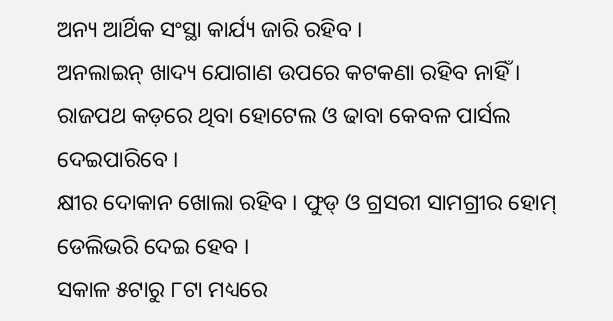ଅନ୍ୟ ଆର୍ଥିକ ସଂସ୍ଥା କାର୍ଯ୍ୟ ଜାରି ରହିବ ।
ଅନଲାଇନ୍ ଖାଦ୍ୟ ଯୋଗାଣ ଉପରେ କଟକଣା ରହିବ ନାହିଁ ।
ରାଜପଥ କଡ଼ରେ ଥିବା ହୋଟେଲ ଓ ଢାବା କେବଳ ପାର୍ସଲ ଦେଇପାରିବେ ।
କ୍ଷୀର ଦୋକାନ ଖୋଲା ରହିବ । ଫୁଡ୍ ଓ ଗ୍ରସରୀ ସାମଗ୍ରୀର ହୋମ୍ ଡେଲିଭରି ଦେଇ ହେବ ।
ସକାଳ ୫ଟାରୁ ୮ଟା ମଧ୍ୟରେ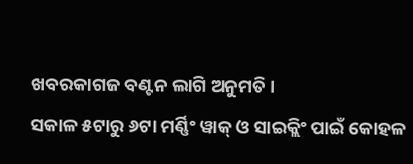ଖବରକାଗଜ ବଣ୍ଟନ ଲାଗି ଅନୁମତି ।
ସକାଳ ୫ଟାରୁ ୬ଟା ମର୍ଣ୍ଣିଂ ୱାକ୍ ଓ ସାଇକ୍ଲିଂ ପାଇଁ କୋହଳ